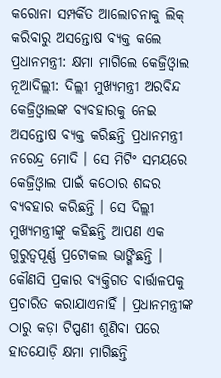କରୋନା ସମ୍ପର୍କିତ ଆଲୋଚନାକୁ ଲିକ୍ କରିବାରୁ ଅସନ୍ତୋଷ ବ୍ୟକ୍ତ କଲେ ପ୍ରଧାନମନ୍ତ୍ରୀ: କ୍ଷମା ମାଗିଲେ କେଜ୍ରିଓ୍ୱାଲ
ନୂଆଦିଲ୍ଲୀ: ଦିଲ୍ଲୀ ମୁଖ୍ୟମନ୍ତ୍ରୀ ଅରବିନ୍ଦ କେଜ୍ରିଓ୍ୱାଲଙ୍କ ବ୍ୟବହାରକୁ ନେଇ ଅସନ୍ତୋଷ ବ୍ୟକ୍ତ କରିଛନ୍ତି ପ୍ରଧାନମନ୍ତ୍ରୀ ନରେନ୍ଦ୍ର ମୋଦି । ସେ ମିଟିଂ ସମୟରେ କେଜ୍ରିଓ୍ୱାଲ ପାଇଁ କଠୋର ଶଦ୍ଦର ବ୍ୟବହାର କରିଛନ୍ତି । ସେ ଦିଲ୍ଲୀ ମୁଖ୍ୟମନ୍ତ୍ରୀଙ୍କୁ କହିଛନ୍ତି ଆପଣ ଏକ ଗୁରୁତ୍ୱପୂର୍ଣ୍ଣ ପ୍ରଟୋକଲ ଭାଙ୍ଗିଛନ୍ତି । କୌଣସି ପ୍ରକାର ବ୍ୟକ୍ତିଗତ ବାର୍ତ୍ତାଳପକୁ ପ୍ରଚାରିତ କରାଯାଏନାହିଁ । ପ୍ରଧାନମନ୍ତ୍ରୀଙ୍କ ଠାରୁ କଡ଼ା ଟିପ୍ପଣୀ ଶୁଣିବା ପରେ ହାତଯୋଡ଼ି କ୍ଷମା ମାଗିଛନ୍ତି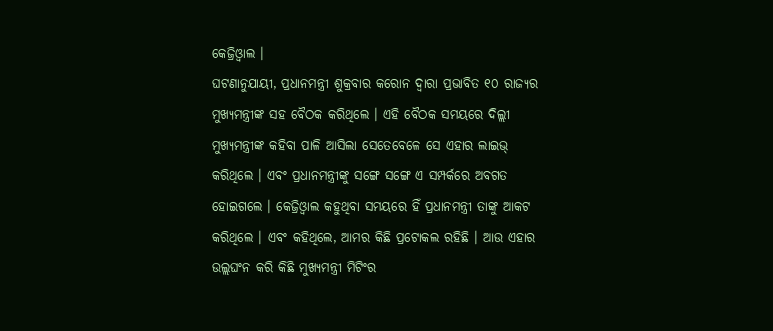କେଜ୍ରିଓ୍ୱାଲ ।
ଘଟଣାନୁଯାୟୀ, ପ୍ରଧାନମନ୍ତ୍ରୀ ଶୁକ୍ରବାର କରୋନ ଦ୍ୱାରା ପ୍ରଭାବିତ ୧୦ ରାଜ୍ୟର ମୁଖ୍ୟମନ୍ତ୍ରୀଙ୍କ ସହ ବୈଠକ କରିଥିଲେ । ଏହି ବୈଠକ ସମୟରେ ଦିଲ୍ଲୀ ମୁଖ୍ୟମନ୍ତ୍ରୀଙ୍କ କହିବା ପାଳି ଆସିଲା ସେତେବେଳେ ସେ ଏହାର ଲାଇଭ୍ କରିଥିଲେ । ଏବଂ ପ୍ରଧାନମନ୍ତ୍ରୀଙ୍କୁ ସଙ୍ଗେ ସଙ୍ଗେ ଏ ସମ୍ପର୍କରେ ଅବଗତ ହୋଇଗଲେ । କେଜ୍ରିଓ୍ୱାଲ କହୁଥିବା ସମୟରେ ହିଁ ପ୍ରଧାନମନ୍ତ୍ରୀ ତାଙ୍କୁ ଆକଟ କରିଥିଲେ । ଏବଂ କହିଥିଲେ, ଆମର କିଛି ପ୍ରଟୋକଲ ରହିଛି । ଆଉ ଏହାର ଉଲ୍ଲଘଂନ କରି କିଛି ମୁଖ୍ୟମନ୍ତ୍ରୀ ମିଟିଂର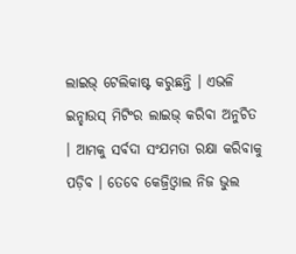ଲାଇଭ୍ ଟେଲିକାଷ୍ଟ କରୁଛନ୍ତି । ଏଭଳି ଇନ୍ହାଉସ୍ ମିଟିଂର ଲାଇଭ୍ କରିବା ଅନୁଚିତ । ଆମକୁ ସର୍ବଦା ସଂଯମତା ରକ୍ଷା କରିବାକୁ ପଡ଼ିବ । ତେବେ କେଜ୍ରିଓ୍ୱାଲ ନିଜ ଭୁଲ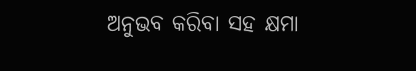ଅନୁଭବ କରିବା ସହ କ୍ଷମା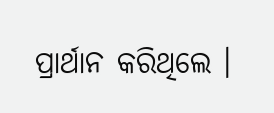ପ୍ରାର୍ଥାନ କରିଥିଲେ ।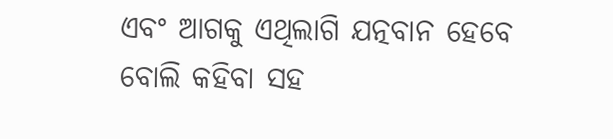ଏବଂ ଆଗକୁ ଏଥିଲାଗି ଯତ୍ନବାନ ହେବେ ବୋଲି କହିବା ସହ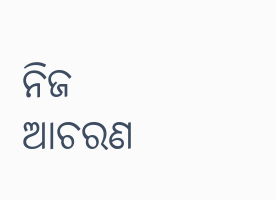ନିଜ ଆଚରଣ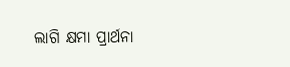ଲାଗି କ୍ଷମା ପ୍ରାର୍ଥନା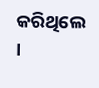କରିଥିଲେ ।